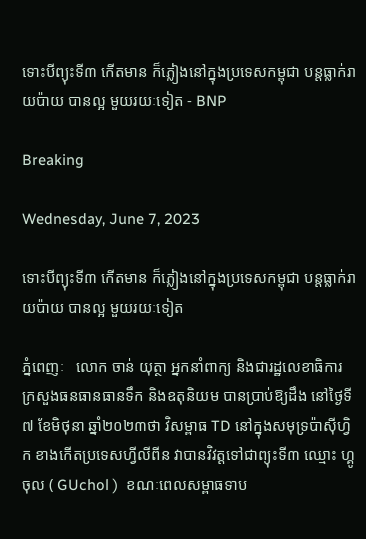ទោះបីព្យុះទី៣ កើតមាន ក៏ភ្លៀងនៅក្នុងប្រទេសកម្ពុជា បន្តធ្លាក់រាយប៉ាយ បានល្អ មួយរយៈទៀត - BNP

Breaking

Wednesday, June 7, 2023

ទោះបីព្យុះទី៣ កើតមាន ក៏ភ្លៀងនៅក្នុងប្រទេសកម្ពុជា បន្តធ្លាក់រាយប៉ាយ បានល្អ មួយរយៈទៀត

ភ្នំពេញៈ   លោក ចាន់ យុត្ថា អ្នកនាំពាក្យ និងជារដ្ឋលេខាធិការ ក្រសួងធនធានធានទឹក និងឧតុនិយម បានប្រាប់ឱ្យដឹង នៅថ្ងៃទី៧ ខែមិថុនា ឆ្នាំ២០២៣ថា វិសម្ពាធ TD នៅក្នុងសមុទ្រប៉ាស៊ីហ្វិក ខាងកើតប្រទេសហ្វីលីពីន វាបានវិវត្តទៅជាព្យុះទី៣ ឈ្មោះ ហ្គូចុល ( GUchol )  ខណៈពេលសម្ពាធទាប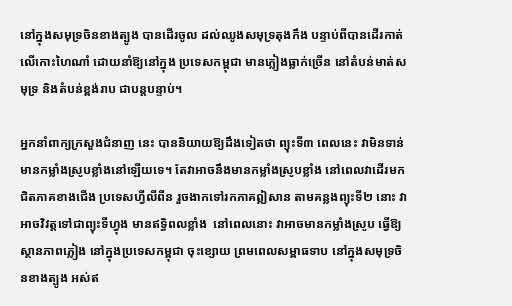នៅក្នុងសមុទ្រចិនខាងត្បូង បានដើរចូល ដល់ឈូងសមុទ្រតុងកឹង បន្ទាប់ពីបានដើរកាត់លើកោះហៃណាំ ដោយនាំឱ្យនៅក្នុង ប្រទេសកម្ពុជា មានភ្លៀងធ្លាក់ច្រើន នៅតំបន់មាត់សមុទ្រ និងតំបន់ខ្ពង់រាប ជាបន្តបន្ទាប់។

អ្នកនាំពាក្យក្រសួងជំនាញ នេះ បាននិយាយឱ្យដឹងទៀតថា ព្យុះទី៣ ពេលនេះ វាមិនទាន់មានកម្លាំងស្រូបខ្លាំងនៅឡើយទេ។ តែវាអាចនឹងមានកម្លាំងស្រូបខ្លាំង នៅពេលវាដើរមកជិតភាគខាងជើង ប្រទេសហ្វីលីពីន រួចងាកទៅរកភាគឦសាន តាមគន្លងព្យុះទី២ នោះ វាអាចវិវត្តទៅជាព្យុះទីហ្វុង មានឥទ្ធិពលខ្លាំង  នៅពេលនោះ វាអាចមានកម្លាំងស្រូប ធ្វើឱ្យស្ថានភាពភ្លៀង នៅក្នុងប្រទេសកម្ពុជា ចុះខ្សោយ ព្រមពេលសម្ពាធទាប នៅក្នុងសមុទ្រចិនខាងត្បូង អស់ឥ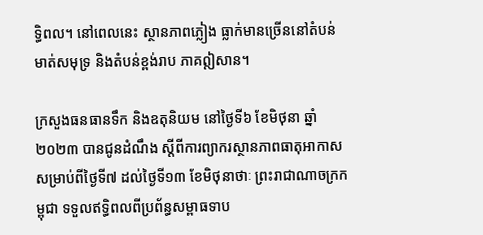ទ្ធិពល។ នៅពេលនេះ ស្ថានភាពភ្លៀង ធ្លាក់មានច្រើននៅតំបន់ មាត់សមុទ្រ និងតំបន់ខ្ពង់រាប ភាគឦសាន។

ក្រសួងធនធានទឹក និងឧតុនិយម នៅថ្ងៃទី៦ ខែមិថុនា ឆ្នាំ២០២៣ បានជូនដំណឹង ស្តីពីការព្យាករស្ថានភាពធាតុអាកាស សម្រាប់ពីថ្ងៃទី៧ ដល់ថ្ងៃទី១៣ ខែមិថុនាថាៈ ព្រះរាជាណាចក្រកម្ពុជា ទទួលឥទ្ធិពលពីប្រព័ន្ធសម្ពាធទាប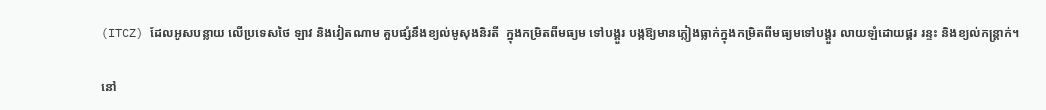(ITCZ) ដែលអូសបន្លាយ លើប្រទេសថៃ ឡាវ និងវៀតណាម គួបផ្សំនឹងខ្យល់មូសុងនិរតី  ក្នុងកម្រិតពីមធ្យម ទៅបង្គួរ បង្កឱ្យមានភ្លៀងធ្លាក់ក្នុងកម្រិតពីមធ្យមទៅបង្គួរ លាយឡំដោយផ្គរ រន្ទះ និងខ្យល់កន្ត្រាក់។

នៅ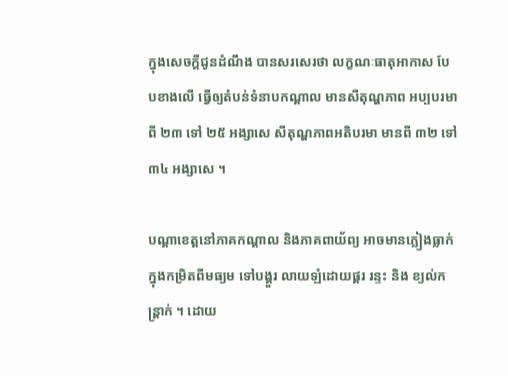ក្នុងសេចក្តីជូនដំណឹង បានសរសេរថា លក្ខណៈធាតុអាកាស បែបខាងលើ ធ្វើឲ្យតំបន់ទំនាបកណ្តាល មានសីតុណ្ហភាព អប្បបរមាពី ២៣ ទៅ ២៥ អង្សាសេ សីតុណ្ហភាពអតិបរមា មានពី ៣២ ទៅ ៣៤ អង្សាសេ ។

បណ្តាខេត្តនៅភាគកណ្តាល និងភាគពាយ័ព្យ អាចមានភ្លៀងធ្លាក់ ក្នុងកម្រិតពីមធ្យម ទៅបង្គួរ លាយឡំដោយផ្គរ រន្ទះ និង ខ្យល់កន្ត្រាក់ ។ ដោយ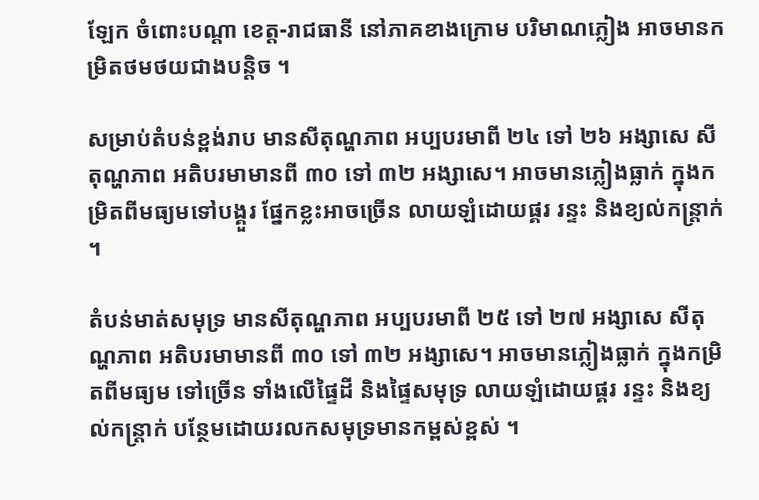ឡែក ចំពោះបណ្តា ខេត្ត-រាជធានី នៅភាគខាងក្រោម បរិមាណភ្លៀង អាចមានកម្រិតថមថយជាងបន្តិច ។

សម្រាប់តំបន់ខ្ពង់រាប មានសីតុណ្ហភាព អប្បបរមាពី ២៤ ទៅ ២៦ អង្សាសេ សីតុណ្ហភាព អតិបរមាមានពី ៣០ ទៅ ៣២ អង្សាសេ។ អាចមានភ្លៀងធ្លាក់ ក្នុងកម្រិតពីមធ្យមទៅបង្គួរ ផ្នែកខ្លះអាចច្រើន លាយឡំដោយផ្គរ រន្ទះ និងខ្យល់កន្ត្រាក់ ។

តំបន់មាត់សមុទ្រ មានសីតុណ្ហភាព អប្បបរមាពី ២៥ ទៅ ២៧ អង្សាសេ សីតុណ្ហភាព អតិបរមាមានពី ៣០ ទៅ ៣២ អង្សាសេ។ អាចមានភ្លៀងធ្លាក់ ក្នុងកម្រិតពីមធ្យម ទៅច្រើន ទាំងលើផ្ទៃដី និងផ្ទៃសមុទ្រ លាយឡំដោយផ្គរ រន្ទះ និងខ្យល់កន្ត្រាក់ បន្ថែមដោយរលកសមុទ្រមានកម្ពស់ខ្ពស់ ។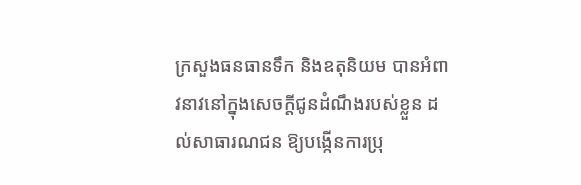ក្រសួងធនធានទឹក និងឧតុនិយម បានអំពាវនាវនៅក្នុងសេចក្តីជូនដំណឹងរបស់ខ្លួន ដល់សាធារណជន ឱ្យបង្កើនការប្រុ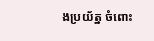ងប្រយ័ត្ន ចំពោះ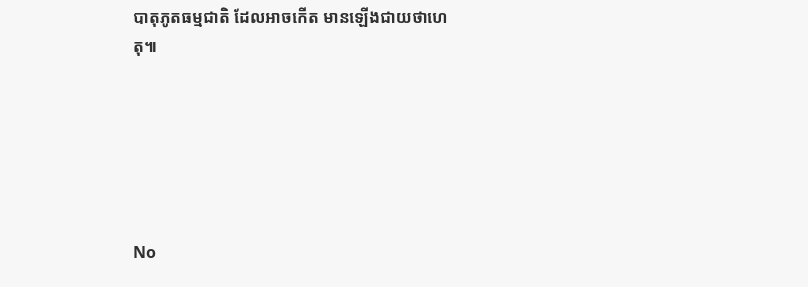បាតុភូតធម្មជាតិ ដែលអាចកើត មានឡើងជាយថាហេតុ៕






No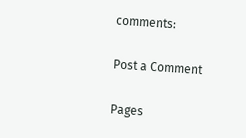comments:

Post a Comment

Pages